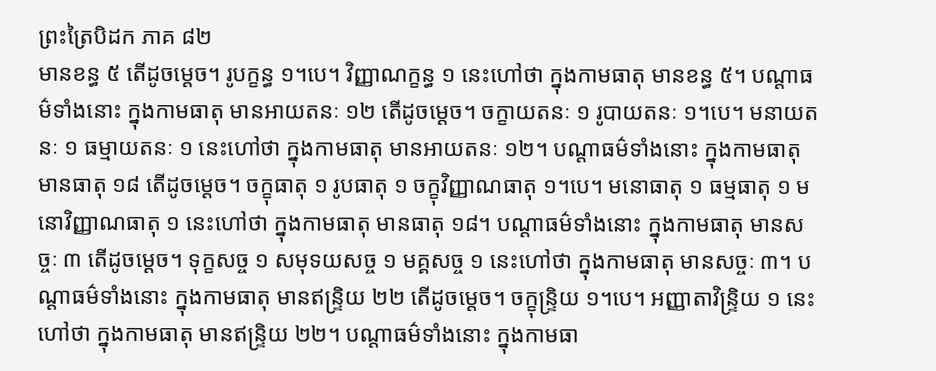ព្រះត្រៃបិដក ភាគ ៨២
មានខន្ធ ៥ តើដូចម្ដេច។ រូបក្ខន្ធ ១។បេ។ វិញ្ញាណក្ខន្ធ ១ នេះហៅថា ក្នុងកាមធាតុ មានខន្ធ ៥។ បណ្ដាធម៌ទាំងនោះ ក្នុងកាមធាតុ មានអាយតនៈ ១២ តើដូចម្ដេច។ ចក្ខាយតនៈ ១ រូបាយតនៈ ១។បេ។ មនាយតនៈ ១ ធម្មាយតនៈ ១ នេះហៅថា ក្នុងកាមធាតុ មានអាយតនៈ ១២។ បណ្ដាធម៌ទាំងនោះ ក្នុងកាមធាតុ មានធាតុ ១៨ តើដូចម្ដេច។ ចក្ខុធាតុ ១ រូបធាតុ ១ ចក្ខុវិញ្ញាណធាតុ ១។បេ។ មនោធាតុ ១ ធម្មធាតុ ១ មនោវិញ្ញាណធាតុ ១ នេះហៅថា ក្នុងកាមធាតុ មានធាតុ ១៨។ បណ្ដាធម៌ទាំងនោះ ក្នុងកាមធាតុ មានសច្ចៈ ៣ តើដូចម្ដេច។ ទុក្ខសច្ច ១ សមុទយសច្ច ១ មគ្គសច្ច ១ នេះហៅថា ក្នុងកាមធាតុ មានសច្ចៈ ៣។ បណ្ដាធម៌ទាំងនោះ ក្នុងកាមធាតុ មានឥន្រ្ទិយ ២២ តើដូចម្តេច។ ចក្ខុន្រ្ទិយ ១។បេ។ អញ្ញាតាវិន្រ្ទិយ ១ នេះហៅថា ក្នុងកាមធាតុ មានឥន្រ្ទិយ ២២។ បណ្តាធម៌ទាំងនោះ ក្នុងកាមធា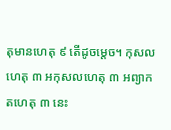តុមានហេតុ ៩ តើដូចម្ដេច។ កុសលហេតុ ៣ អកុសលហេតុ ៣ អព្យាកតហេតុ ៣ នេះ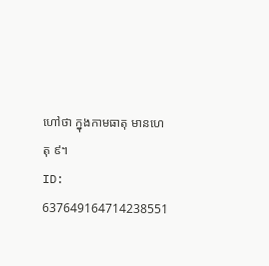ហៅថា ក្នុងកាមធាតុ មានហេតុ ៩។
ID: 637649164714238551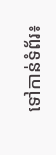ទៅកាន់ទំព័រ៖